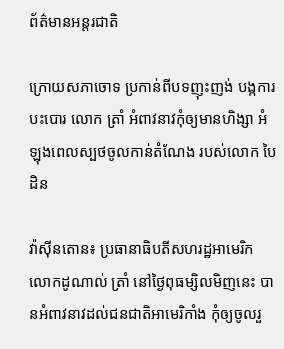ព័ត៌មានអន្តរជាតិ

ក្រោយសភាចោទ ប្រកាន់ពីបទញុះញង់ បង្កការបះបោរ លោក ត្រាំ អំពាវនាវកុំឲ្យមានហិង្សា អំឡុងពេលស្បថចូលកាន់តំណែង របស់លោក បៃដិន

វ៉ាស៊ីនតោន៖ ប្រធានាធិបតីសហរដ្ឋអាមេរិក លោកដូណាល់ ត្រាំ នៅថ្ងៃពុធម្សិលមិញនេះ បានអំពាវនាវដល់ជនជាតិអាមេរិកាំង កុំឲ្យចូលរួ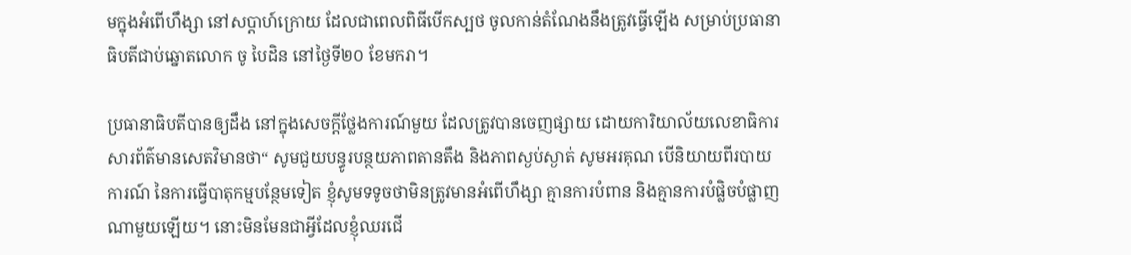មក្នុងអំពើហឹង្សា នៅសប្តាហ៍ក្រោយ ដែលជាពេលពិធីបើកស្បថ ចូលកាន់តំណែងនឹងត្រូវធ្វើឡើង សម្រាប់ប្រធានាធិបតីជាប់ឆ្នោតលោក ចូ បៃដិន នៅថ្ងៃទី២០ ខែមករា។

ប្រធានាធិបតីបានឲ្យដឹង នៅក្នុងសេចក្តីថ្លែងការណ៍មួយ ដែលត្រូវបានចេញផ្សាយ ដោយការិយាល័យលេខាធិការ សារព័ត៌មានសេតវិមានថា“ សូមជួយបន្ធូរបន្ថយភាពតានតឹង និងភាពស្ងប់ស្ងាត់ សូមអរគុណ បើនិយាយពីរបាយការណ៍ នៃការធ្វើបាតុកម្មបន្ថែមទៀត ខ្ញុំសូមទទូចថាមិនត្រូវមានអំពើហឹង្សា គ្មានការបំពាន និងគ្មានការបំផ្លិចបំផ្លាញណាមួយឡើយ។ នោះមិនមែនជាអ្វីដែលខ្ញុំឈរជើ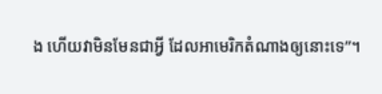ង ហើយវាមិនមែនជាអ្វី ដែលអាមេរិកតំណាងឲ្យនោះទេ”។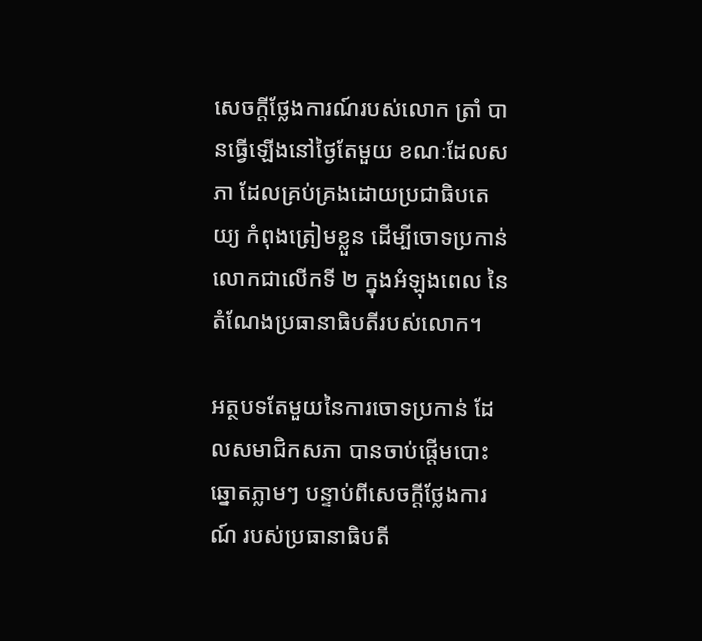សេចក្តីថ្លែងការណ៍របស់លោក ត្រាំ បានធ្វើឡើងនៅថ្ងៃតែមួយ ខណៈដែលសភា ដែលគ្រប់គ្រងដោយប្រជាធិបតេយ្យ កំពុងត្រៀមខ្លួន ដើម្បីចោទប្រកាន់លោកជាលើកទី ២ ក្នុងអំឡុងពេល នៃតំណែងប្រធានាធិបតីរបស់លោក។

អត្ថបទតែមួយនៃការចោទប្រកាន់ ដែលសមាជិកសភា បានចាប់ផ្តើមបោះឆ្នោតភ្លាមៗ បន្ទាប់ពីសេចក្តីថ្លែងការណ៍ របស់ប្រធានាធិបតី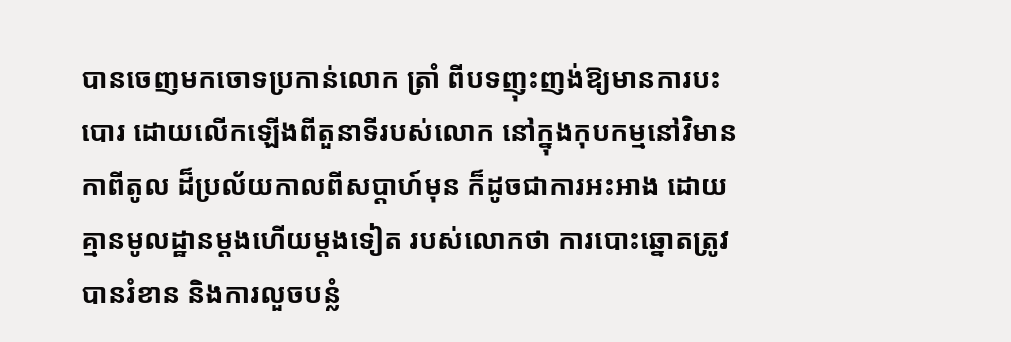បានចេញមកចោទប្រកាន់លោក ត្រាំ ពីបទញុះញង់ឱ្យមានការបះបោរ ដោយលើកឡើងពីតួនាទីរបស់លោក នៅក្នុងកុបកម្មនៅវិមានកាពីតូល ដ៏ប្រល័យកាលពីសប្តាហ៍មុន ក៏ដូចជាការអះអាង ដោយគ្មានមូលដ្ឋានម្តងហើយម្តងទៀត របស់លោកថា ការបោះឆ្នោតត្រូវបានរំខាន និងការលួចបន្លំ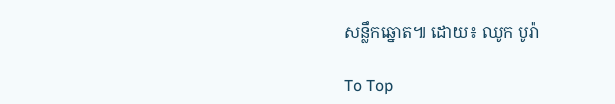សន្លឹកឆ្នោត៕ ដោយ៖ ឈូក បូរ៉ា

To Top